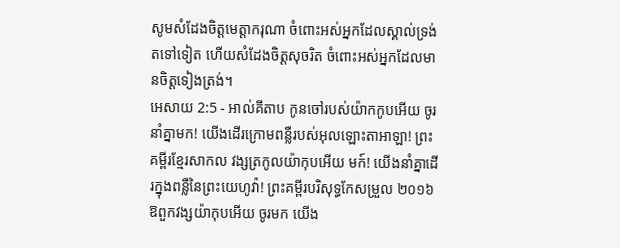សូមសំដែងចិត្តមេត្តាករុណា ចំពោះអស់អ្នកដែលស្គាល់ទ្រង់តទៅទៀត ហើយសំដែងចិត្តសុចរិត ចំពោះអស់អ្នកដែលមានចិត្តទៀងត្រង់។
អេសាយ 2:5 - អាល់គីតាប កូនចៅរបស់យ៉ាកកូបអើយ ចូរនាំគ្នាមក! យើងដើរក្រោមពន្លឺរបស់អុលឡោះតាអាឡា! ព្រះគម្ពីរខ្មែរសាកល វង្សត្រកូលយ៉ាកុបអើយ មក៍! យើងនាំគ្នាដើរក្នុងពន្លឺនៃព្រះយេហូវ៉ា! ព្រះគម្ពីរបរិសុទ្ធកែសម្រួល ២០១៦ ឱពួកវង្សយ៉ាកុបអើយ ចូរមក យើង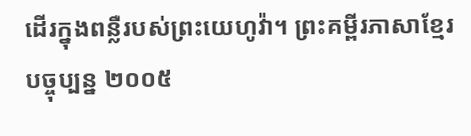ដើរក្នុងពន្លឺរបស់ព្រះយេហូវ៉ា។ ព្រះគម្ពីរភាសាខ្មែរបច្ចុប្បន្ន ២០០៥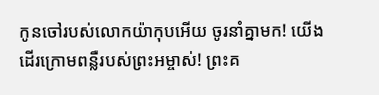កូនចៅរបស់លោកយ៉ាកុបអើយ ចូរនាំគ្នាមក! យើងដើរក្រោមពន្លឺរបស់ព្រះអម្ចាស់! ព្រះគ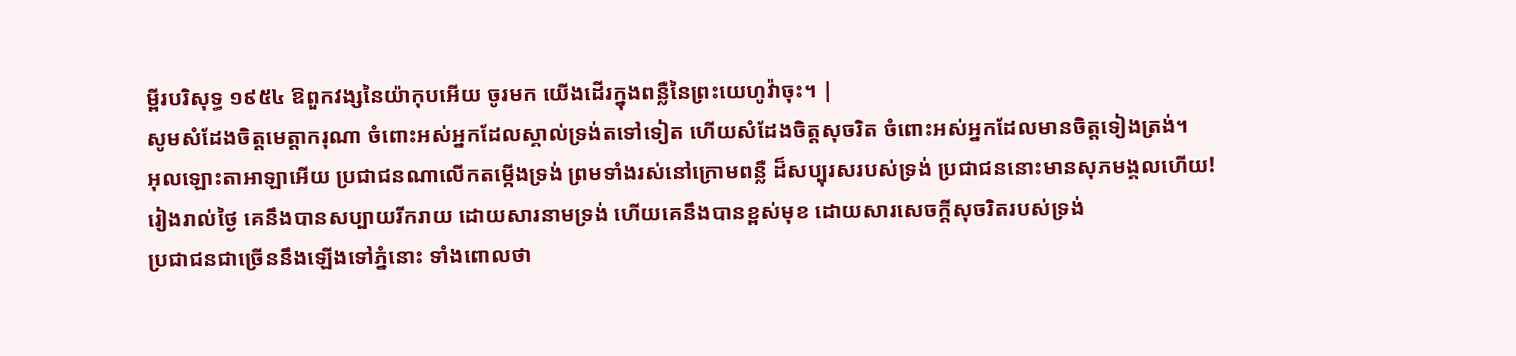ម្ពីរបរិសុទ្ធ ១៩៥៤ ឱពួកវង្សនៃយ៉ាកុបអើយ ចូរមក យើងដើរក្នុងពន្លឺនៃព្រះយេហូវ៉ាចុះ។ |
សូមសំដែងចិត្តមេត្តាករុណា ចំពោះអស់អ្នកដែលស្គាល់ទ្រង់តទៅទៀត ហើយសំដែងចិត្តសុចរិត ចំពោះអស់អ្នកដែលមានចិត្តទៀងត្រង់។
អុលឡោះតាអាឡាអើយ ប្រជាជនណាលើកតម្កើងទ្រង់ ព្រមទាំងរស់នៅក្រោមពន្លឺ ដ៏សប្បុរសរបស់ទ្រង់ ប្រជាជននោះមានសុភមង្គលហើយ!
រៀងរាល់ថ្ងៃ គេនឹងបានសប្បាយរីករាយ ដោយសារនាមទ្រង់ ហើយគេនឹងបានខ្ពស់មុខ ដោយសារសេចក្ដីសុចរិតរបស់ទ្រង់
ប្រជាជនជាច្រើននឹងឡើងទៅភ្នំនោះ ទាំងពោលថា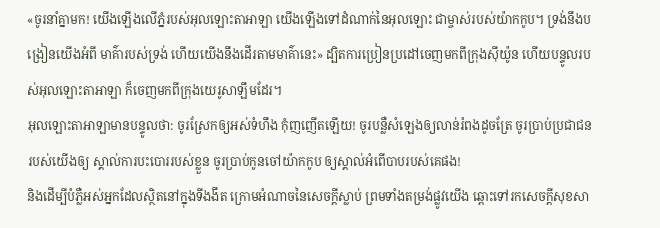«ចូរនាំគ្នាមក! យើងឡើងលើភ្នំរបស់អុលឡោះតាអាឡា យើងឡើងទៅដំណាក់នៃអុលឡោះ ជាម្ចាស់របស់យ៉ាកកូប។ ទ្រង់នឹងបង្រៀនយើងអំពី មាគ៌ារបស់ទ្រង់ ហើយយើងនឹងដើរតាមមាគ៌ានេះ» ដ្បិតការប្រៀនប្រដៅចេញមកពីក្រុងស៊ីយ៉ូន ហើយបន្ទូលរបស់អុលឡោះតាអាឡា ក៏ចេញមកពីក្រុងយេរូសាឡឹមដែរ។
អុលឡោះតាអាឡាមានបន្ទូលថា: ចូរស្រែកឲ្យអស់ទំហឹង កុំញញើតឡើយ! ចូរបន្លឺសំឡេងឲ្យលាន់រំពងដូចត្រែ ចូរប្រាប់ប្រជាជនរបស់យើងឲ្យ ស្គាល់ការបះបោររបស់ខ្លួន ចូរប្រាប់កូនចៅយ៉ាកកូប ឲ្យស្គាល់អំពើបាបរបស់គេផង!
និងដើម្បីបំភ្លឺអស់អ្នកដែលស្ថិតនៅក្នុងទីងងឹត ក្រោមអំណាចនៃសេចក្ដីស្លាប់ ព្រមទាំងតម្រង់ផ្លូវយើង ឆ្ពោះទៅរកសេចក្ដីសុខសា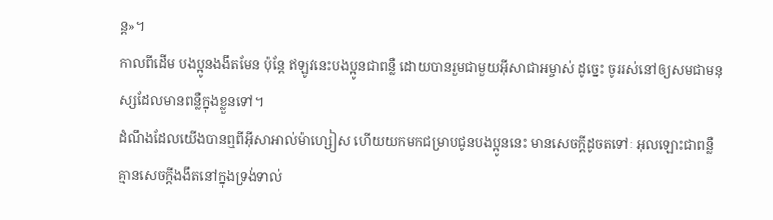ន្ដ»។
កាលពីដើម បងប្អូនងងឹតមែន ប៉ុន្ដែ ឥឡូវនេះបងប្អូនជាពន្លឺ ដោយបានរួមជាមួយអ៊ីសាជាអម្ចាស់ ដូច្នេះ ចូររស់នៅឲ្យសមជាមនុស្សដែលមានពន្លឺក្នុងខ្លួនទៅ។
ដំណឹងដែលយើងបានឮពីអ៊ីសាអាល់ម៉ាហ្សៀស ហើយយកមកជម្រាបជូនបងប្អូននេះ មានសេចក្ដីដូចតទៅៈ អុលឡោះជាពន្លឺ គ្មានសេចក្ដីងងឹតនៅក្នុងទ្រង់ទាល់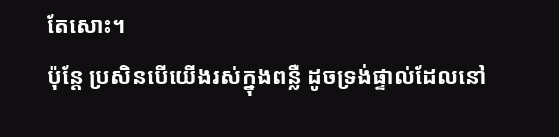តែសោះ។
ប៉ុន្ដែ ប្រសិនបើយើងរស់ក្នុងពន្លឺ ដូចទ្រង់ផ្ទាល់ដែលនៅ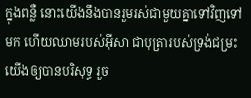ក្នុងពន្លឺ នោះយើងនឹងបានរួមរស់ជាមួយគ្នាទៅវិញទៅមក ហើយឈាមរបស់អ៊ីសា ជាបុត្រារបស់ទ្រង់ជម្រះយើងឲ្យបានបរិសុទ្ធ រួច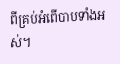ពីគ្រប់អំពើបាបទាំងអស់។